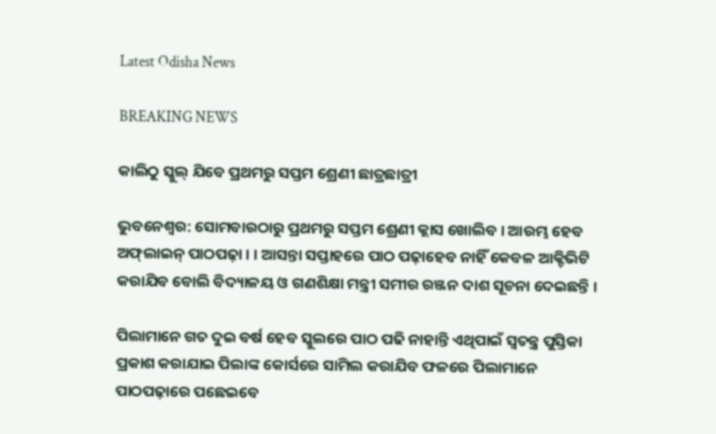Latest Odisha News

BREAKING NEWS

କାଲିଠୁ ସ୍କୁଲ୍‌ ଯିବେ ପ୍ରଥମରୁ ସପ୍ତମ ଶ୍ରେଣୀ ଛାତ୍ରଛାତ୍ରୀ

ଭୁବନେଶ୍ୱର: ସୋମବାରଠାରୁ ପ୍ରଥମରୁ ସପ୍ତମ ଶ୍ରେଣୀ କ୍ଲାସ ଖୋଲିବ । ଆରମ୍ଭ ହେବ ଅଫ୍‌ଲାଇନ୍‌ ପାଠପଢ଼ା । । ଆସନ୍ତା ସପ୍ତାହରେ ପାଠ ପଢ଼ାହେବ ନାହିଁ କେବଳ ଆକ୍ଟିଭିଟି କରାଯିବ ବୋଲି ବିଦ୍ୟାଳୟ ଓ ଗଣଶିକ୍ଷା ମନ୍ତ୍ରୀ ସମୀର ରଞ୍ଜନ ଦାଶ ସୂଚନା ଦେଇଛନ୍ତି ।

ପିଲାମାନେ ଗତ ଦୁଇ ବର୍ଷ ହେବ ସ୍କୁଲରେ ପାଠ ପଢି ନାହାନ୍ତି ଏଥିପାଇଁ ସ୍ୱତନ୍ତ୍ର ପୁସ୍ତିକା ପ୍ରକାଶ କରାଯାଇ ପିଲାଙ୍କ କୋର୍ସରେ ସାମିଲ କରାଯିବ ଫଳରେ ପିଲାମାନେ ପାଠପଢ଼ାରେ ପଛେଇବେ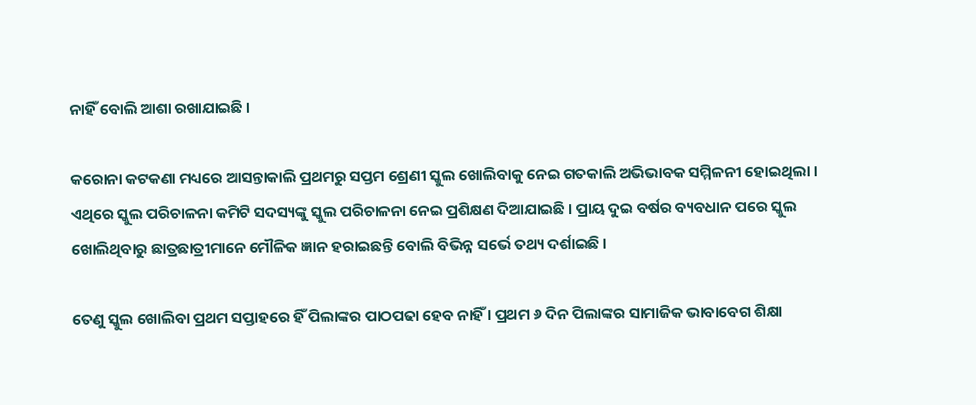ନାହିଁ ବୋଲି ଆଶା ରଖାଯାଇଛି ।

କରୋନା କଟକଣା ମଧ୍ୟରେ ଆସନ୍ତାକାଲି ପ୍ରଥମରୁ ସପ୍ତମ ଶ୍ରେଣୀ ସ୍କୁଲ ଖୋଲିବାକୁ ନେଇ ଗତକାଲି ଅଭିଭାବକ ସମ୍ମିଳନୀ ହୋଇଥିଲା । ଏଥିରେ ସ୍କୁଲ ପରିଚାଳନା କମିଟି ସଦସ୍ୟଙ୍କୁ ସ୍କୁଲ ପରିଚାଳନା ନେଇ ପ୍ରଶିକ୍ଷଣ ଦିଆଯାଇଛି । ପ୍ରାୟ ଦୁଇ ବର୍ଷର ବ୍ୟବଧାନ ପରେ ସ୍କୁଲ ଖୋଲିଥିବାରୁ ଛାତ୍ରଛାତ୍ରୀମାନେ ମୌଳିକ ଜ୍ଞାନ ହରାଇଛନ୍ତି ବୋଲି ବିଭିନ୍ନ ସର୍ଭେ ତଥ୍ୟ ଦର୍ଶାଇଛି ।

ତେଣୁ ସ୍କୁଲ ଖୋଲିବା ପ୍ରଥମ ସପ୍ତାହରେ ହିଁ ପିଲାଙ୍କର ପାଠପଢା ହେବ ନାହିଁ । ପ୍ରଥମ ୬ ଦିନ ପିଲାଙ୍କର ସାମାଜିକ ଭାବାବେଗ ଶିକ୍ଷା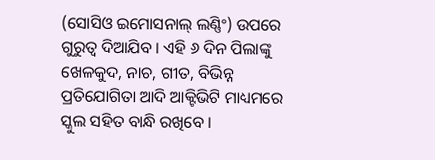(ସୋସିଓ ଇମୋସନାଲ୍ ଲଣ୍ଣିଂ) ଉପରେ ଗୁରୁତ୍ୱ ଦିଆଯିବ । ଏହି ୬ ଦିନ ପିଲାଙ୍କୁ ଖେଳକୁଦ, ନାଚ, ଗୀତ, ବିଭିନ୍ନ ପ୍ରତିଯୋଗିତା ଆଦି ଆକ୍ଟିଭିଟି ମାଧ୍ୟମରେ ସ୍କୁଲ ସହିତ ବାନ୍ଧି ରଖିବେ ।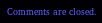Comments are closed.